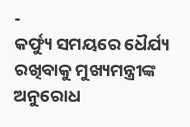-
କର୍ଫ୍ୟୁ ସମୟରେ ଧୈର୍ଯ୍ୟ ରଖିବାକୁ ମୁଖ୍ୟମନ୍ତ୍ରୀଙ୍କ ଅନୁରୋଧ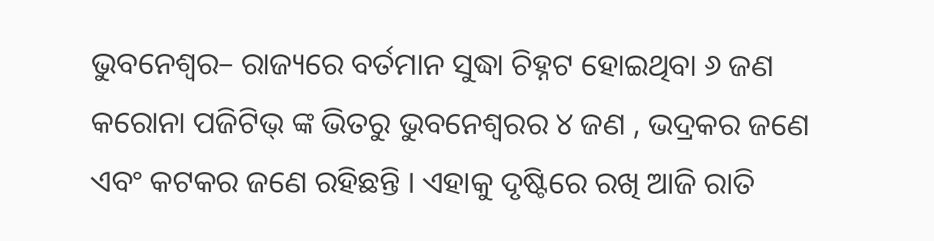ଭୁବନେଶ୍ୱର– ରାଜ୍ୟରେ ବର୍ତମାନ ସୁଦ୍ଧା ଚିହ୍ନଟ ହୋଇଥିବା ୬ ଜଣ କରୋନା ପଜିଟିଭ୍ ଙ୍କ ଭିତରୁ ଭୁବନେଶ୍ୱରର ୪ ଜଣ , ଭଦ୍ରକର ଜଣେ ଏବଂ କଟକର ଜଣେ ରହିଛନ୍ତି । ଏହାକୁ ଦୃଷ୍ଟିରେ ରଖି ଆଜି ରାତି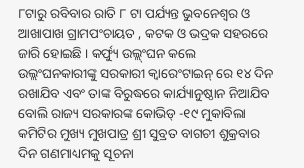୮ଟାରୁ ରବିବାର ରାତି ୮ ଟା ପର୍ଯ୍ୟନ୍ତ ଭୁବନେଶ୍ୱର ଓ ଆଖାପାଖ ଗ୍ରାମପଂଚାୟତ , କଟକ ଓ ଭଦ୍ରକ ସହରରେ ଜାରି ହୋଇଛି । କର୍ଫ୍ୟୁ ଉଲ୍ଲ୍ଂଘନ କଲେ ଉଲ୍ଲଂଘନକାରୀଙ୍କୁ ସରକାରୀ କ୍ୱାରେଂଟାଇନ୍ ରେ ୧୪ ଦିନ ରଖାଯିବ ଏବଂ ତାଙ୍କ ବିରୁଦ୍ଧରେ କାର୍ଯ୍ୟାନୁଷ୍ଠାନ ନିଆଯିବ ବୋଲି ରାଜ୍ୟ ସରକାରଙ୍କ କୋଭିଡ୍ -୧୯ ମୁକାବିଲା କମିଟିର ମୁଖ୍ୟ ମୁଖପାତ୍ର ଶ୍ରୀ ସୁବ୍ରତ ବାଗଚୀ ଶୁକ୍ରବାର ଦିନ ଗଣମାଧ୍ୟମକୁ ସୂଚନା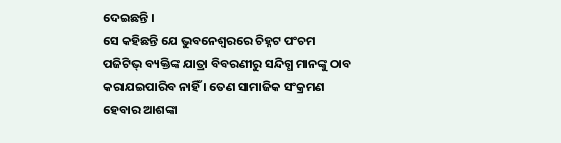ଦେଇଛନ୍ତି ।
ସେ କହିଛନ୍ତି ଯେ ଭୁବନେଶ୍ୱରରେ ଚିହ୍ନଟ ପଂଚମ ପଜିଟିଭ୍ ବ୍ୟକ୍ତିଙ୍କ ଯାତ୍ରା ବିବରଣୀରୁ ସନ୍ଦିଗ୍ଧ ମାନଙ୍କୁ ଠାବ କରାଯଇପାରିବ ନାହିଁ । ତେଣ ସାମାଜିକ ସଂକ୍ରମଣ ହେବାର ଆଶଙ୍କା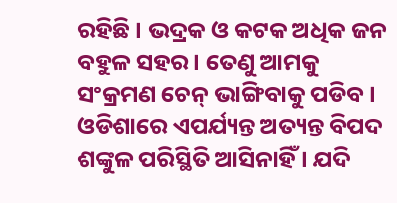ରହିଛି । ଭଦ୍ରକ ଓ କଟକ ଅଧିକ ଜନ ବହୁଳ ସହର । ତେଣୁ ଆମକୁ ସଂକ୍ରମଣ ଚେନ୍ ଭାଙ୍ଗିବାକୁ ପଡିବ । ଓଡିଶାରେ ଏପର୍ଯ୍ୟନ୍ତ ଅତ୍ୟନ୍ତ ବିପଦ ଶଙ୍କୁଳ ପରିସ୍ଥିତି ଆସିନାହିଁ । ଯଦି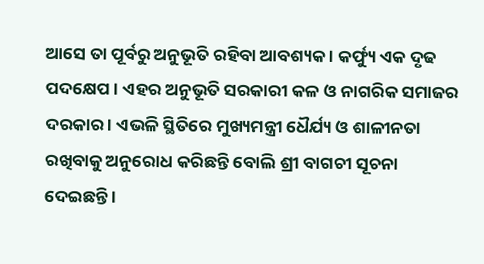ଆସେ ତା ପୂର୍ବରୁ ଅନୁଭୂତି ରହିବା ଆବଶ୍ୟକ । କର୍ଫ୍ୟୁ ଏକ ଦୃଢ ପଦକ୍ଷେପ । ଏହର ଅନୁଭୂତି ସରକାରୀ କଳ ଓ ନାଗରିକ ସମାଜର ଦରକାର । ଏଭଳି ସ୍ଥିତିରେ ମୁଖ୍ୟମନ୍ତ୍ରୀ ଧୈର୍ଯ୍ୟ ଓ ଶାଳୀନତା ରଖିବାକୁ ଅନୁରୋଧ କରିଛନ୍ତି ବୋଲି ଶ୍ରୀ ବାଗଚୀ ସୂଚନା ଦେଇଛନ୍ତି ।